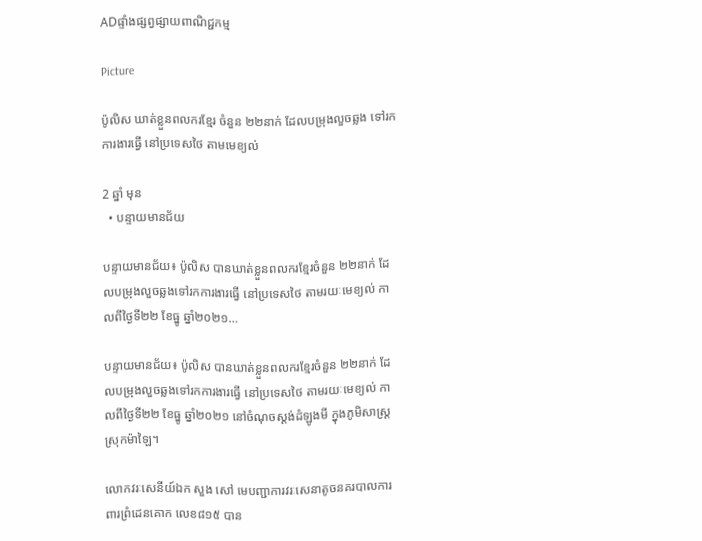ADផ្ទាំងផ្សព្វផ្សាយពាណិជ្ជកម្ម

Picture

ប៉ូលិស ឃាត់ខ្លួនពលករខ្មែរ ចំនួន ២២នាក់ ដែលបម្រុងលួចឆ្លង ទៅរកការងារធ្វើ នៅប្រទេសថៃ តាមមេខ្យល់

2 ឆ្នាំ មុន
  • បន្ទាយមានជ័យ

បន្ទាយមានជ័យ៖ ប៉ូលិស បានឃាត់ខ្លួនពលករខ្មែរចំនួន ២២នាក់ ដែលបម្រុងលួចឆ្លងទៅរកការងារធ្វើ នៅប្រទេសថៃ តាមរយៈមេខ្យល់ កាលពីថ្ងៃទី២២ ខែធ្នូ ឆ្នាំ២០២១…

បន្ទាយមានជ័យ៖ ប៉ូលិស បានឃាត់ខ្លួនពលករខ្មែរចំនួន ២២នាក់ ដែលបម្រុងលួចឆ្លងទៅរកការងារធ្វើ នៅប្រទេសថៃ តាមរយៈមេខ្យល់ កាលពីថ្ងៃទី២២ ខែធ្នូ ឆ្នាំ២០២១ នៅចំណុចស្តង់ដំឡូងមី ក្នុងភូមិសាស្ត្រស្រុកម៉ាឡៃ។

លោកវរៈសេនីយ៍ឯក សួង សៅ មេបញ្ជាការវរៈសេនាតូចនគរបាលការពារព្រំដេនគោក លេខ៨១៥ បាន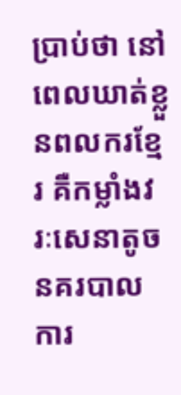ប្រាប់ថា នៅពេលឃាត់ខ្លួនពលករខ្មែរ គឺកម្លាំងវរៈសេនាតូចនគរបាលការ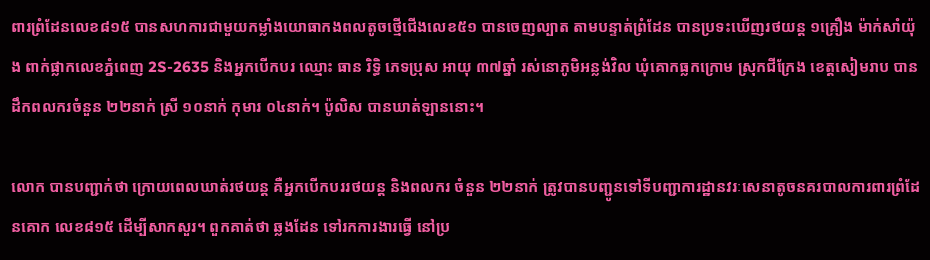ពារព្រំដែនលេខ៨១៥ បានសហការជាមួយកម្លាំងយោធាកងពលតូចថ្មើជើងលេខ៥១ បានចេញល្បាត តាមបន្ទាត់ព្រំដែន បានប្រទះឃើញរថយន្ត ១គ្រឿង ម៉ាក់សាំយ៉ុង ពាក់ផ្លាកលេខភ្នំពេញ 2S-2635 និងអ្នកបើកបរ ឈ្មោះ ធាន រិទ្ធិ ភេទប្រុស អាយុ ៣៧ឆ្នាំ រស់នោភូមិអន្លង់វិល ឃុំគោកធ្លកក្រោម ស្រុកជីក្រែង ខេត្តសៀមរាប បានដឹកពលករចំនួន ២២នាក់ ស្រី ១០នាក់ កុមារ ០៤នាក់។ ប៉ូលិស បានឃាត់ឡាននោះ។

លោក បានបញ្ជាក់ថា ក្រោយពេលឃាត់រថយន្ត គឺអ្នកបើកបររថយន្ត និងពលករ ចំនួន ២២នាក់ ត្រូវបានបញ្ជូនទៅទីបញ្ជាការដ្ឋានវរៈសេនាតូចនគរបាលការពារព្រំដែនគោក លេខ៨១៥ ដើម្បីសាកសួរ។ ពួកគាត់ថា ឆ្លងដែន ទៅរកការងារធ្វើ នៅប្រ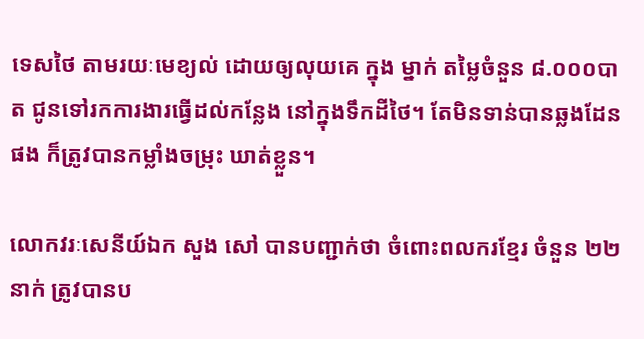ទេសថៃ តាមរយៈមេខ្យល់ ដោយឲ្យលុយគេ ក្នុង ម្នាក់ តម្លៃចំនួន ៨.០០០បាត ជូនទៅរកការងារធ្វើដល់កន្លែង នៅក្នុងទឹកដីថៃ។ តែមិនទាន់បានឆ្លងដែនផង ក៏ត្រូវបានកម្លាំងចម្រុះ ឃាត់ខ្លួន។

លោកវរៈសេនីយ៍ឯក សួង សៅ បានបញ្ជាក់ថា ចំពោះពលករខ្មែរ ចំនួន ២២នាក់ ត្រូវបានប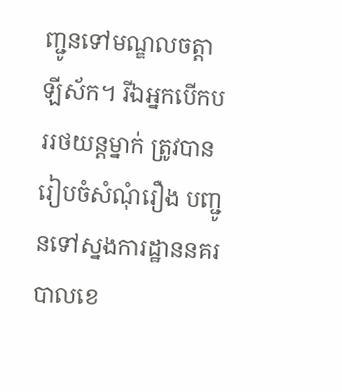ញ្ជូនទៅមណ្ឌលចត្តាឡីស័ក។ រីឯអ្នកបើកបររថយន្តម្នាក់ ត្រូវបានរៀបចំសំណុំរឿង បញ្ជូនទៅស្នងការដ្ឋាននគរបាលខេ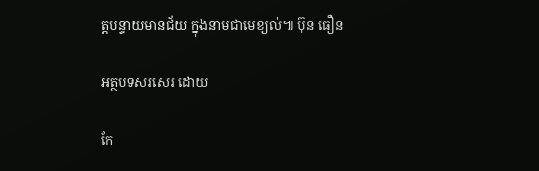ត្តបន្ទាយមានជ័យ ក្នុងនាមជាមេខ្យល់៕ ប៊ុន ធឿន

អត្ថបទសរសេរ ដោយ

កែ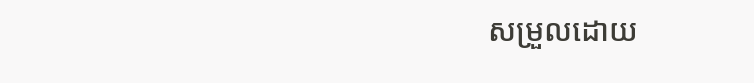សម្រួលដោយ